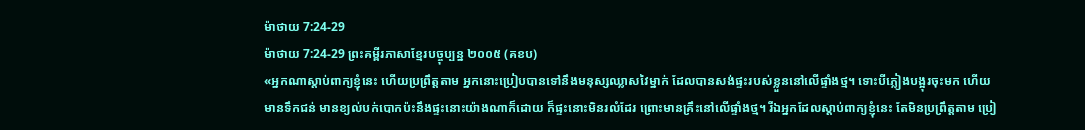ម៉ាថាយ 7:24-29
ម៉ាថាយ 7:24-29 ព្រះគម្ពីរភាសាខ្មែរបច្ចុប្បន្ន ២០០៥ (គខប)
«អ្នកណាស្ដាប់ពាក្យខ្ញុំនេះ ហើយប្រព្រឹត្តតាម អ្នកនោះប្រៀបបានទៅនឹងមនុស្សឈ្លាសវៃម្នាក់ ដែលបានសង់ផ្ទះរបស់ខ្លួននៅលើផ្ទាំងថ្ម។ ទោះបីភ្លៀងបង្អុរចុះមក ហើយមានទឹកជន់ មានខ្យល់បក់បោកប៉ះនឹងផ្ទះនោះយ៉ាងណាក៏ដោយ ក៏ផ្ទះនោះមិនរលំដែរ ព្រោះមានគ្រឹះនៅលើផ្ទាំងថ្ម។ រីឯអ្នកដែលស្ដាប់ពាក្យខ្ញុំនេះ តែមិនប្រព្រឹត្តតាម ប្រៀ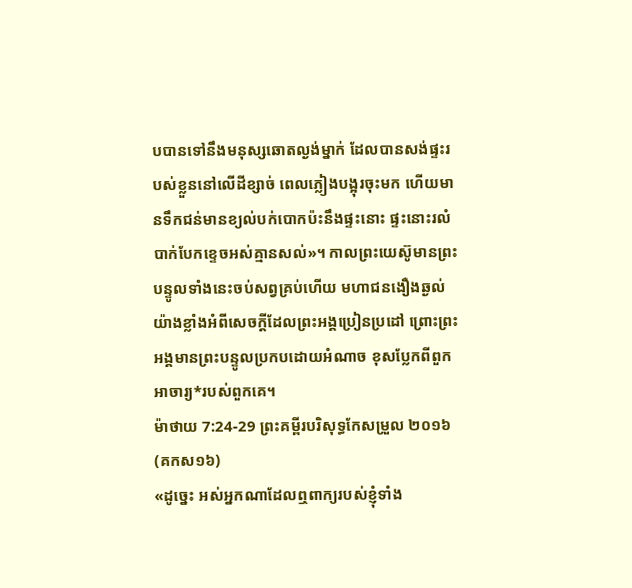បបានទៅនឹងមនុស្សឆោតល្ងង់ម្នាក់ ដែលបានសង់ផ្ទះរបស់ខ្លួននៅលើដីខ្សាច់ ពេលភ្លៀងបង្អុរចុះមក ហើយមានទឹកជន់មានខ្យល់បក់បោកប៉ះនឹងផ្ទះនោះ ផ្ទះនោះរលំបាក់បែកខ្ទេចអស់គ្មានសល់»។ កាលព្រះយេស៊ូមានព្រះបន្ទូលទាំងនេះចប់សព្វគ្រប់ហើយ មហាជនងឿងឆ្ងល់យ៉ាងខ្លាំងអំពីសេចក្ដីដែលព្រះអង្គប្រៀនប្រដៅ ព្រោះព្រះអង្គមានព្រះបន្ទូលប្រកបដោយអំណាច ខុសប្លែកពីពួកអាចារ្យ*របស់ពួកគេ។
ម៉ាថាយ 7:24-29 ព្រះគម្ពីរបរិសុទ្ធកែសម្រួល ២០១៦ (គកស១៦)
«ដូច្នេះ អស់អ្នកណាដែលឮពាក្យរបស់ខ្ញុំទាំង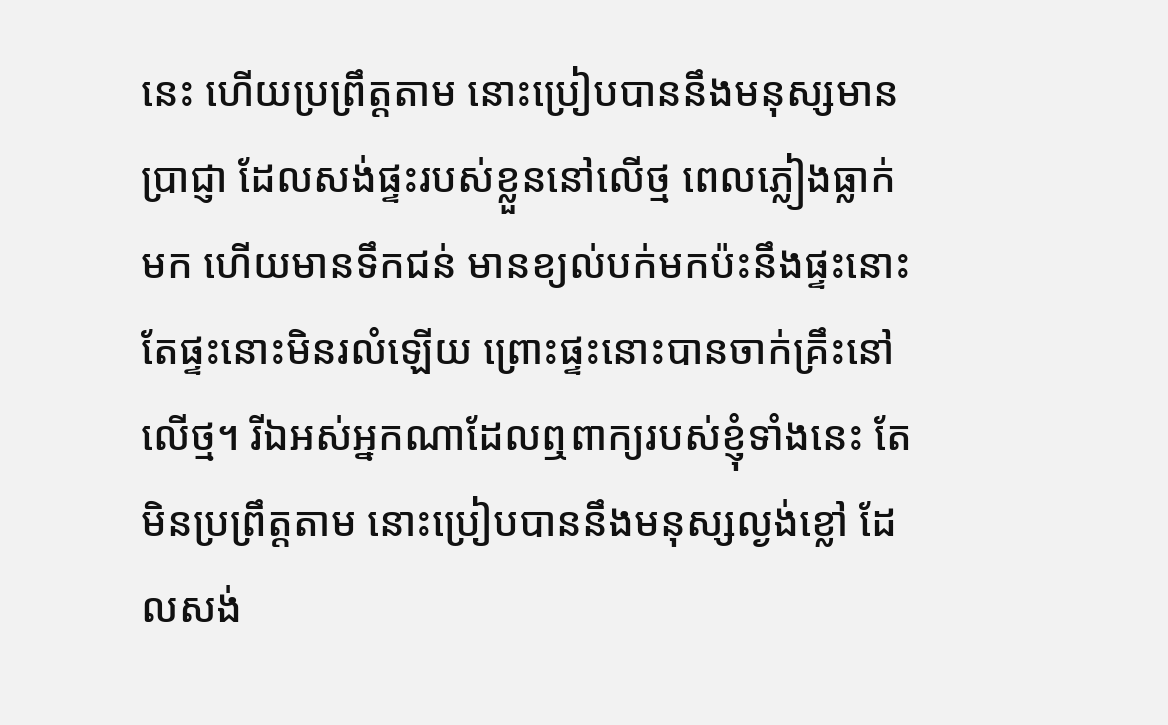នេះ ហើយប្រព្រឹត្តតាម នោះប្រៀបបាននឹងមនុស្សមានប្រាជ្ញា ដែលសង់ផ្ទះរបស់ខ្លួននៅលើថ្ម ពេលភ្លៀងធ្លាក់មក ហើយមានទឹកជន់ មានខ្យល់បក់មកប៉ះនឹងផ្ទះនោះ តែផ្ទះនោះមិនរលំឡើយ ព្រោះផ្ទះនោះបានចាក់គ្រឹះនៅលើថ្ម។ រីឯអស់អ្នកណាដែលឮពាក្យរបស់ខ្ញុំទាំងនេះ តែមិនប្រព្រឹត្តតាម នោះប្រៀបបាននឹងមនុស្សល្ងង់ខ្លៅ ដែលសង់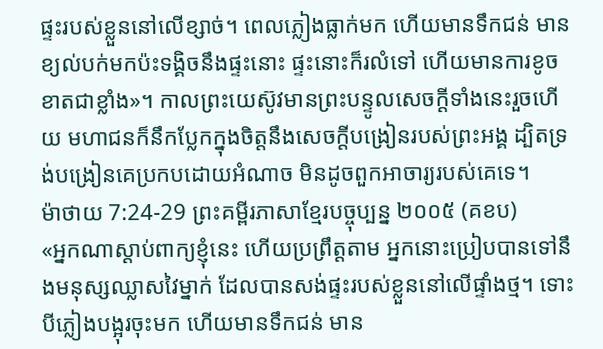ផ្ទះរបស់ខ្លួននៅលើខ្សាច់។ ពេលភ្លៀងធ្លាក់មក ហើយមានទឹកជន់ មានខ្យល់បក់មកប៉ះទង្គិចនឹងផ្ទះនោះ ផ្ទះនោះក៏រលំទៅ ហើយមានការខូចខាតជាខ្លាំង»។ កាលព្រះយេស៊ូវមានព្រះបន្ទូលសេចក្តីទាំងនេះរួចហើយ មហាជនក៏នឹកប្លែកក្នុងចិត្តនឹងសេចក្តីបង្រៀនរបស់ព្រះអង្គ ដ្បិតទ្រង់បង្រៀនគេប្រកបដោយអំណាច មិនដូចពួកអាចារ្យរបស់គេទេ។
ម៉ាថាយ 7:24-29 ព្រះគម្ពីរភាសាខ្មែរបច្ចុប្បន្ន ២០០៥ (គខប)
«អ្នកណាស្ដាប់ពាក្យខ្ញុំនេះ ហើយប្រព្រឹត្តតាម អ្នកនោះប្រៀបបានទៅនឹងមនុស្សឈ្លាសវៃម្នាក់ ដែលបានសង់ផ្ទះរបស់ខ្លួននៅលើផ្ទាំងថ្ម។ ទោះបីភ្លៀងបង្អុរចុះមក ហើយមានទឹកជន់ មាន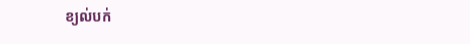ខ្យល់បក់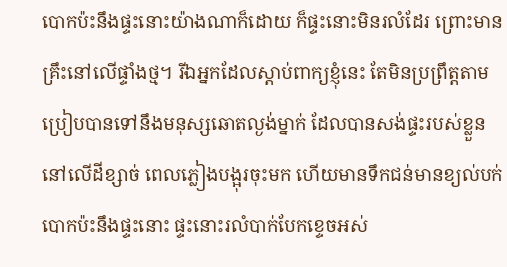បោកប៉ះនឹងផ្ទះនោះយ៉ាងណាក៏ដោយ ក៏ផ្ទះនោះមិនរលំដែរ ព្រោះមានគ្រឹះនៅលើផ្ទាំងថ្ម។ រីឯអ្នកដែលស្ដាប់ពាក្យខ្ញុំនេះ តែមិនប្រព្រឹត្តតាម ប្រៀបបានទៅនឹងមនុស្សឆោតល្ងង់ម្នាក់ ដែលបានសង់ផ្ទះរបស់ខ្លួននៅលើដីខ្សាច់ ពេលភ្លៀងបង្អុរចុះមក ហើយមានទឹកជន់មានខ្យល់បក់បោកប៉ះនឹងផ្ទះនោះ ផ្ទះនោះរលំបាក់បែកខ្ទេចអស់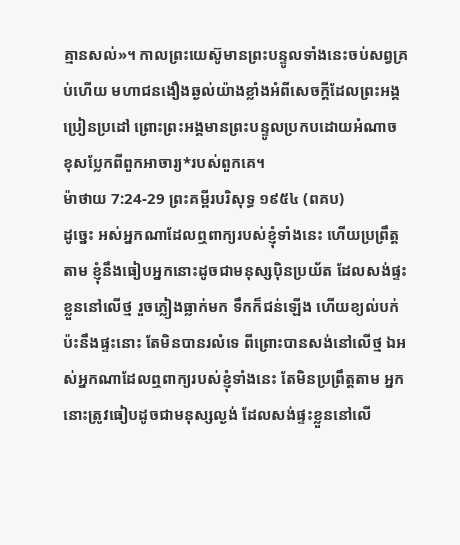គ្មានសល់»។ កាលព្រះយេស៊ូមានព្រះបន្ទូលទាំងនេះចប់សព្វគ្រប់ហើយ មហាជនងឿងឆ្ងល់យ៉ាងខ្លាំងអំពីសេចក្ដីដែលព្រះអង្គប្រៀនប្រដៅ ព្រោះព្រះអង្គមានព្រះបន្ទូលប្រកបដោយអំណាច ខុសប្លែកពីពួកអាចារ្យ*របស់ពួកគេ។
ម៉ាថាយ 7:24-29 ព្រះគម្ពីរបរិសុទ្ធ ១៩៥៤ (ពគប)
ដូច្នេះ អស់អ្នកណាដែលឮពាក្យរបស់ខ្ញុំទាំងនេះ ហើយប្រព្រឹត្តតាម ខ្ញុំនឹងធៀបអ្នកនោះដូចជាមនុស្សប៉ិនប្រយ័ត ដែលសង់ផ្ទះខ្លួននៅលើថ្ម រួចភ្លៀងធ្លាក់មក ទឹកក៏ជន់ឡើង ហើយខ្យល់បក់ប៉ះនឹងផ្ទះនោះ តែមិនបានរលំទេ ពីព្រោះបានសង់នៅលើថ្ម ឯអស់អ្នកណាដែលឮពាក្យរបស់ខ្ញុំទាំងនេះ តែមិនប្រព្រឹត្តតាម អ្នកនោះត្រូវធៀបដូចជាមនុស្សល្ងង់ ដែលសង់ផ្ទះខ្លួននៅលើ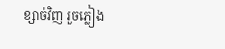ខ្សាច់វិញ រួចភ្លៀង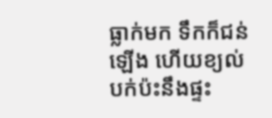ធ្លាក់មក ទឹកក៏ជន់ឡើង ហើយខ្យល់បក់ប៉ះនឹងផ្ទះ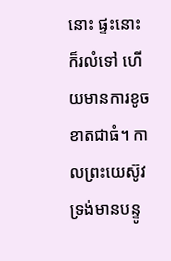នោះ ផ្ទះនោះក៏រលំទៅ ហើយមានការខូចខាតជាធំ។ កាលព្រះយេស៊ូវ ទ្រង់មានបន្ទូ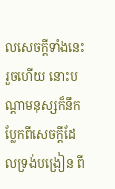លសេចក្ដីទាំងនេះរួចហើយ នោះបណ្តាមនុស្សក៏នឹកប្លែកពីសេចក្ដីដែលទ្រង់បង្រៀន ពី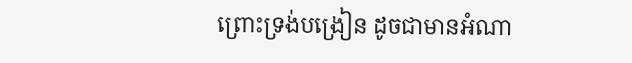ព្រោះទ្រង់បង្រៀន ដូចជាមានអំណា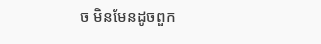ច មិនមែនដូចពួក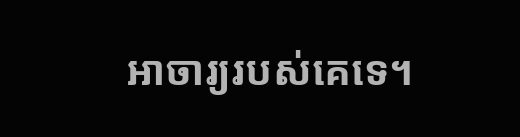អាចារ្យរបស់គេទេ។